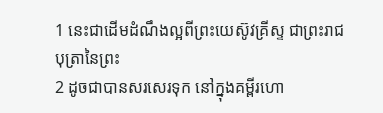1 នេះជាដើមដំណឹងល្អពីព្រះយេស៊ូវគ្រីស្ទ ជាព្រះរាជបុត្រានៃព្រះ
2 ដូចជាបានសរសេរទុក នៅក្នុងគម្ពីរហោ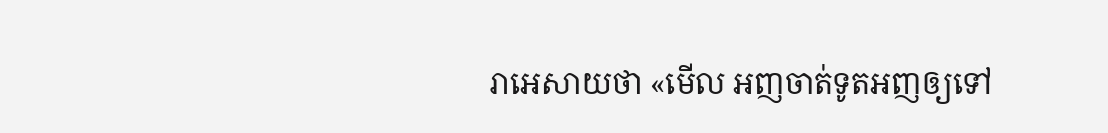រាអេសាយថា «មើល អញចាត់ទូតអញឲ្យទៅ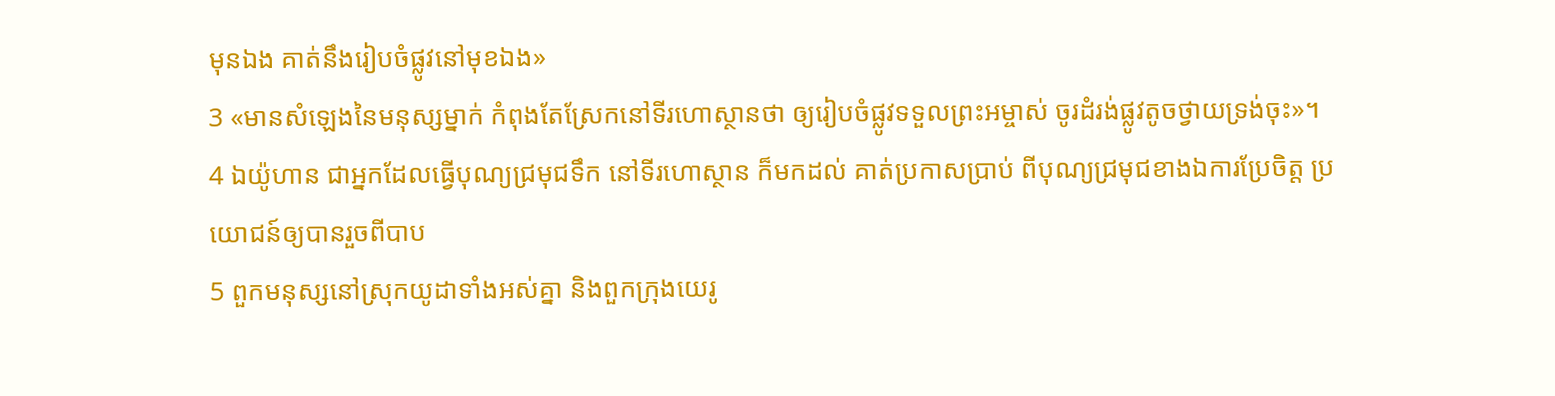មុនឯង គាត់នឹងរៀបចំផ្លូវនៅមុខឯង»
3 «មានសំឡេងនៃមនុស្សម្នាក់ កំពុងតែស្រែកនៅទីរហោស្ថានថា ឲ្យរៀបចំផ្លូវទទួលព្រះអម្ចាស់ ចូរដំរង់ផ្លូវតូចថ្វាយទ្រង់ចុះ»។
4 ឯយ៉ូហាន ជាអ្នកដែលធ្វើបុណ្យជ្រមុជទឹក នៅទីរហោស្ថាន ក៏មកដល់ គាត់ប្រកាសប្រាប់ ពីបុណ្យជ្រមុជខាងឯការប្រែចិត្ត ប្រយោជន៍ឲ្យបានរួចពីបាប
5 ពួកមនុស្សនៅស្រុកយូដាទាំងអស់គ្នា និងពួកក្រុងយេរូ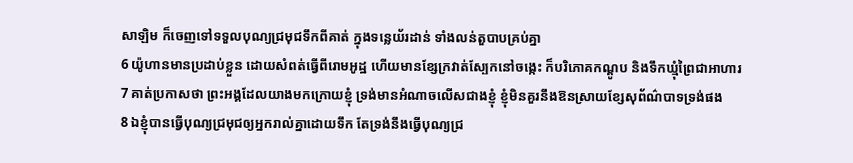សាឡិម ក៏ចេញទៅទទួលបុណ្យជ្រមុជទឹកពីគាត់ ក្នុងទន្លេយ័រដាន់ ទាំងលន់តួបាបគ្រប់គ្នា
6 យ៉ូហានមានប្រដាប់ខ្លួន ដោយសំពត់ធ្វើពីរោមអូដ្ឋ ហើយមានខ្សែក្រវាត់ស្បែកនៅចង្កេះ ក៏បរិភោគកណ្តូប និងទឹកឃ្មុំព្រៃជាអាហារ
7 គាត់ប្រកាសថា ព្រះអង្គដែលយាងមកក្រោយខ្ញុំ ទ្រង់មានអំណាចលើសជាងខ្ញុំ ខ្ញុំមិនគួរនឹងឱនស្រាយខ្សែសុព័ណ៌បាទទ្រង់ផង
8 ឯខ្ញុំបានធ្វើបុណ្យជ្រមុជឲ្យអ្នករាល់គ្នាដោយទឹក តែទ្រង់នឹងធ្វើបុណ្យជ្រ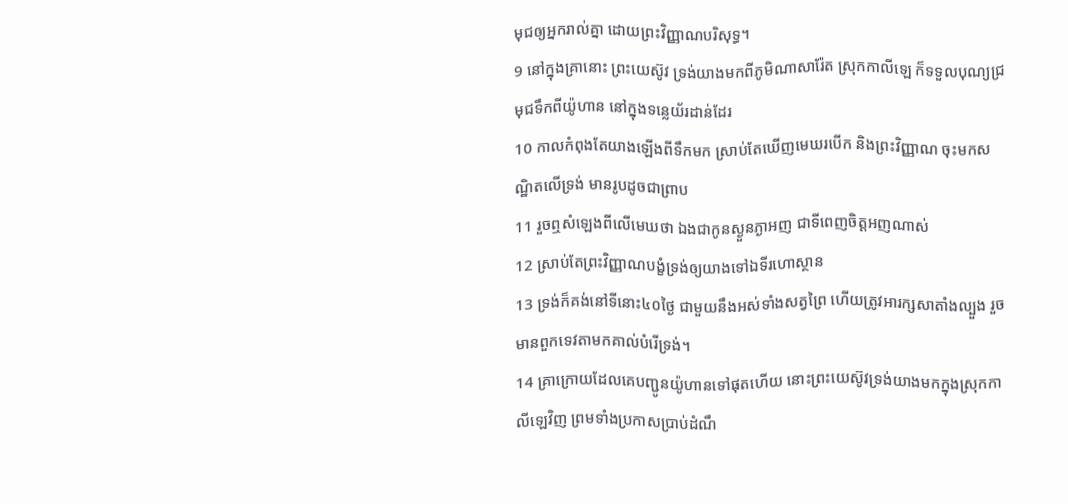មុជឲ្យអ្នករាល់គ្នា ដោយព្រះវិញ្ញាណបរិសុទ្ធ។
9 នៅក្នុងគ្រានោះ ព្រះយេស៊ូវ ទ្រង់យាងមកពីភូមិណាសារ៉ែត ស្រុកកាលីឡេ ក៏ទទួលបុណ្យជ្រមុជទឹកពីយ៉ូហាន នៅក្នុងទន្លេយ័រដាន់ដែរ
10 កាលកំពុងតែយាងឡើងពីទឹកមក ស្រាប់តែឃើញមេឃរបើក និងព្រះវិញ្ញាណ ចុះមកសណ្ឋិតលើទ្រង់ មានរូបដូចជាព្រាប
11 រួចឮសំឡេងពីលើមេឃថា ឯងជាកូនស្ងួនភ្ងាអញ ជាទីពេញចិត្តអញណាស់
12 ស្រាប់តែព្រះវិញ្ញាណបង្ខំទ្រង់ឲ្យយាងទៅឯទីរហោស្ថាន
13 ទ្រង់ក៏គង់នៅទីនោះ៤០ថ្ងៃ ជាមួយនឹងអស់ទាំងសត្វព្រៃ ហើយត្រូវអារក្សសាតាំងល្បួង រួចមានពួកទេវតាមកគាល់បំរើទ្រង់។
14 គ្រាក្រោយដែលគេបញ្ជូនយ៉ូហានទៅផុតហើយ នោះព្រះយេស៊ូវទ្រង់យាងមកក្នុងស្រុកកាលីឡេវិញ ព្រមទាំងប្រកាសប្រាប់ដំណឹ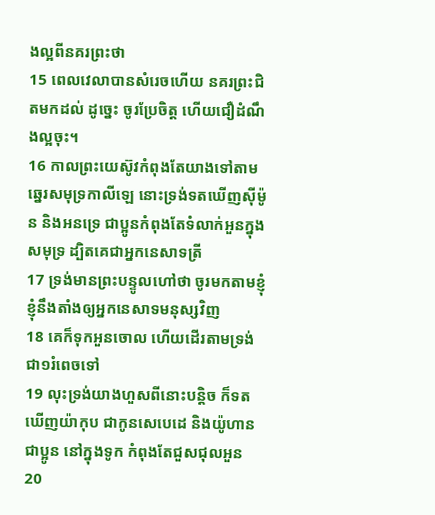ងល្អពីនគរព្រះថា
15 ពេលវេលាបានសំរេចហើយ នគរព្រះជិតមកដល់ ដូច្នេះ ចូរប្រែចិត្ត ហើយជឿដំណឹងល្អចុះ។
16 កាលព្រះយេស៊ូវកំពុងតែយាងទៅតាមឆ្នេរសមុទ្រកាលីឡេ នោះទ្រង់ទតឃើញស៊ីម៉ូន និងអនទ្រេ ជាប្អូនកំពុងតែទំលាក់អួនក្នុងសមុទ្រ ដ្បិតគេជាអ្នកនេសាទត្រី
17 ទ្រង់មានព្រះបន្ទូលហៅថា ចូរមកតាមខ្ញុំ ខ្ញុំនឹងតាំងឲ្យអ្នកនេសាទមនុស្សវិញ
18 គេក៏ទុកអួនចោល ហើយដើរតាមទ្រង់ជា១រំពេចទៅ
19 លុះទ្រង់យាងហួសពីនោះបន្តិច ក៏ទតឃើញយ៉ាកុប ជាកូនសេបេដេ និងយ៉ូហាន ជាប្អូន នៅក្នុងទូក កំពុងតែជួសជុលអួន
20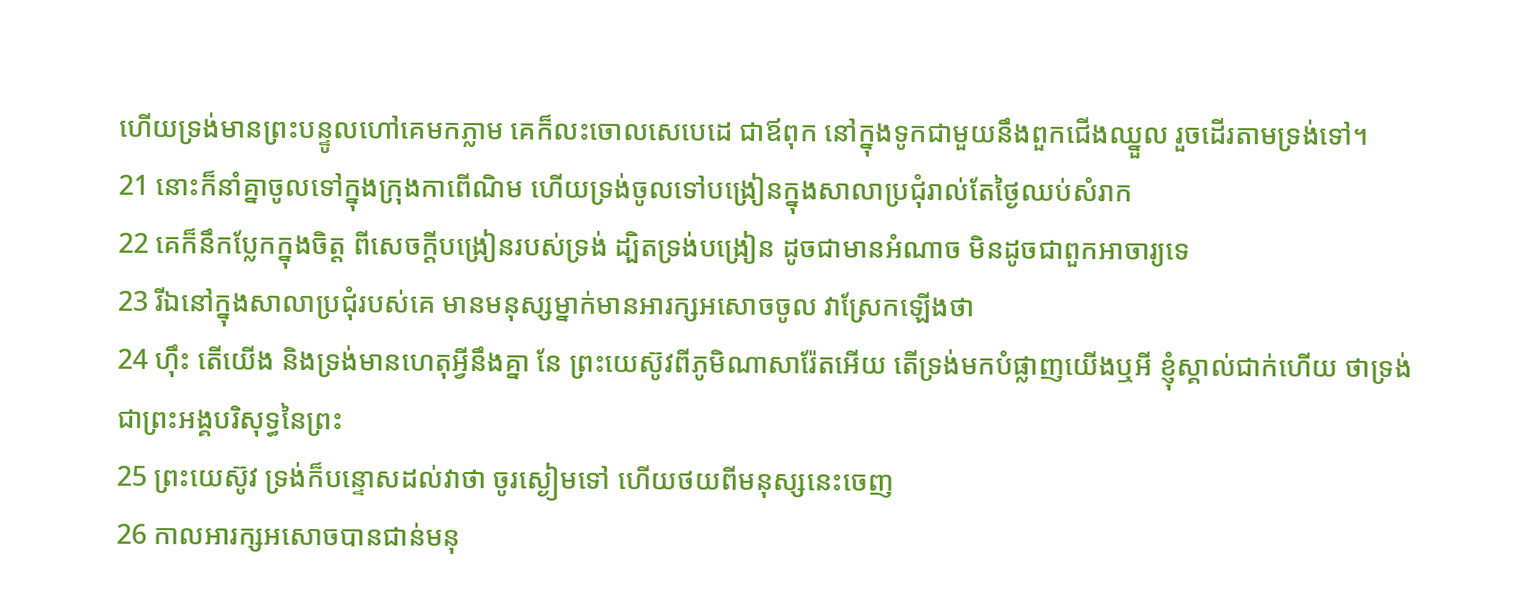ហើយទ្រង់មានព្រះបន្ទូលហៅគេមកភ្លាម គេក៏លះចោលសេបេដេ ជាឪពុក នៅក្នុងទូកជាមួយនឹងពួកជើងឈ្នួល រួចដើរតាមទ្រង់ទៅ។
21 នោះក៏នាំគ្នាចូលទៅក្នុងក្រុងកាពើណិម ហើយទ្រង់ចូលទៅបង្រៀនក្នុងសាលាប្រជុំរាល់តែថ្ងៃឈប់សំរាក
22 គេក៏នឹកប្លែកក្នុងចិត្ត ពីសេចក្តីបង្រៀនរបស់ទ្រង់ ដ្បិតទ្រង់បង្រៀន ដូចជាមានអំណាច មិនដូចជាពួកអាចារ្យទេ
23 រីឯនៅក្នុងសាលាប្រជុំរបស់គេ មានមនុស្សម្នាក់មានអារក្សអសោចចូល វាស្រែកឡើងថា
24 ហ៊ឹះ តើយើង និងទ្រង់មានហេតុអ្វីនឹងគ្នា នែ ព្រះយេស៊ូវពីភូមិណាសារ៉ែតអើយ តើទ្រង់មកបំផ្លាញយើងឬអី ខ្ញុំស្គាល់ជាក់ហើយ ថាទ្រង់ជាព្រះអង្គបរិសុទ្ធនៃព្រះ
25 ព្រះយេស៊ូវ ទ្រង់ក៏បន្ទោសដល់វាថា ចូរស្ងៀមទៅ ហើយថយពីមនុស្សនេះចេញ
26 កាលអារក្សអសោចបានជាន់មនុ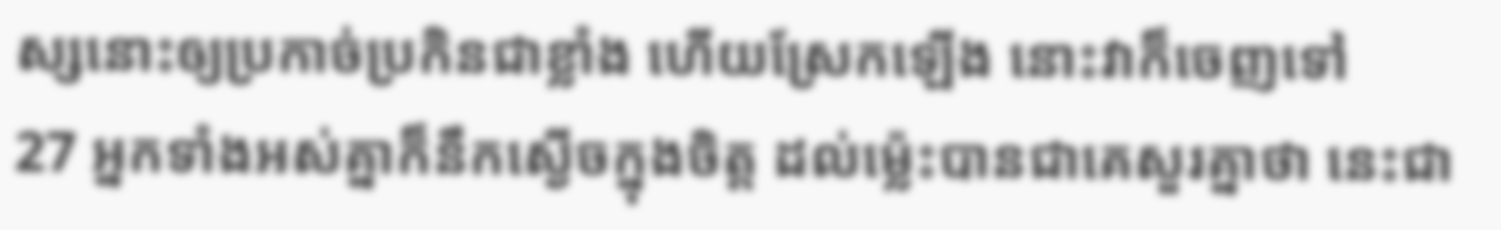ស្សនោះឲ្យប្រកាច់ប្រកិនជាខ្លាំង ហើយស្រែកឡើង នោះវាក៏ចេញទៅ
27 អ្នកទាំងអស់គ្នាក៏នឹកស្ងើចក្នុងចិត្ត ដល់ម៉្លេះបានជាគេសួរគ្នាថា នេះជា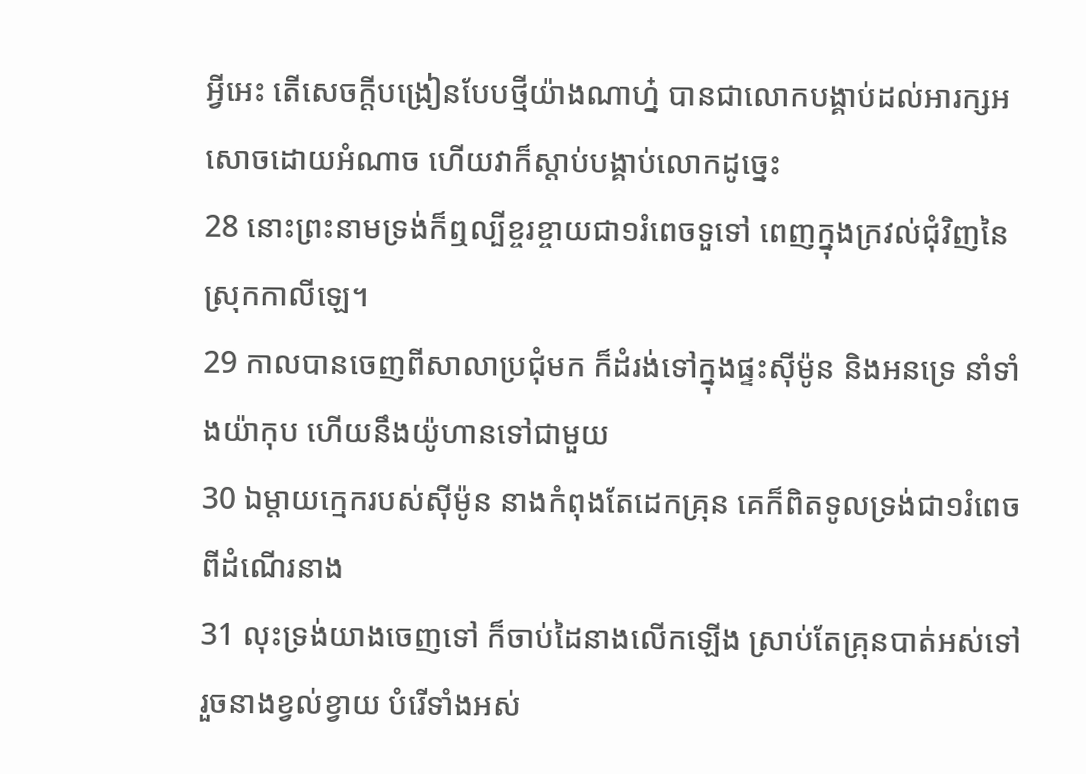អ្វីអេះ តើសេចក្តីបង្រៀនបែបថ្មីយ៉ាងណាហ្ន៎ បានជាលោកបង្គាប់ដល់អារក្សអសោចដោយអំណាច ហើយវាក៏ស្តាប់បង្គាប់លោកដូច្នេះ
28 នោះព្រះនាមទ្រង់ក៏ឮល្បីខ្ចរខ្ចាយជា១រំពេចទួទៅ ពេញក្នុងក្រវល់ជុំវិញនៃស្រុកកាលីឡេ។
29 កាលបានចេញពីសាលាប្រជុំមក ក៏ដំរង់ទៅក្នុងផ្ទះស៊ីម៉ូន និងអនទ្រេ នាំទាំងយ៉ាកុប ហើយនឹងយ៉ូហានទៅជាមួយ
30 ឯម្តាយក្មេករបស់ស៊ីម៉ូន នាងកំពុងតែដេកគ្រុន គេក៏ពិតទូលទ្រង់ជា១រំពេច ពីដំណើរនាង
31 លុះទ្រង់យាងចេញទៅ ក៏ចាប់ដៃនាងលើកឡើង ស្រាប់តែគ្រុនបាត់អស់ទៅ រួចនាងខ្វល់ខ្វាយ បំរើទាំងអស់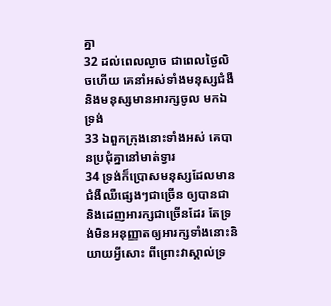គ្នា
32 ដល់ពេលល្ងាច ជាពេលថ្ងៃលិចហើយ គេនាំអស់ទាំងមនុស្សជំងឺ និងមនុស្សមានអារក្សចូល មកឯទ្រង់
33 ឯពួកក្រុងនោះទាំងអស់ គេបានប្រជុំគ្នានៅមាត់ទ្វារ
34 ទ្រង់ក៏ប្រោសមនុស្សដែលមានជំងឺឈឺផ្សេងៗជាច្រើន ឲ្យបានជា និងដេញអារក្សជាច្រើនដែរ តែទ្រង់មិនអនុញ្ញាតឲ្យអារក្សទាំងនោះនិយាយអ្វីសោះ ពីព្រោះវាស្គាល់ទ្រ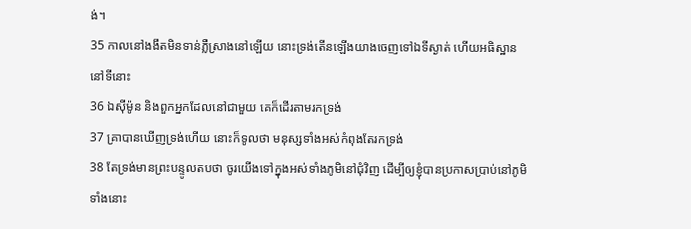ង់។
35 កាលនៅងងឹតមិនទាន់ភ្លឺស្រាងនៅឡើយ នោះទ្រង់តើនឡើងយាងចេញទៅឯទីស្ងាត់ ហើយអធិស្ឋាននៅទីនោះ
36 ឯស៊ីម៉ូន និងពួកអ្នកដែលនៅជាមួយ គេក៏ដើរតាមរកទ្រង់
37 គ្រាបានឃើញទ្រង់ហើយ នោះក៏ទូលថា មនុស្សទាំងអស់កំពុងតែរកទ្រង់
38 តែទ្រង់មានព្រះបន្ទូលតបថា ចូរយើងទៅក្នុងអស់ទាំងភូមិនៅជុំវិញ ដើម្បីឲ្យខ្ញុំបានប្រកាសប្រាប់នៅភូមិទាំងនោះ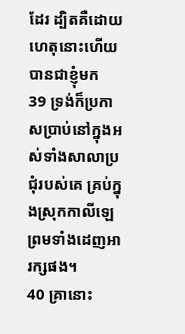ដែរ ដ្បិតគឺដោយហេតុនោះហើយ បានជាខ្ញុំមក
39 ទ្រង់ក៏ប្រកាសប្រាប់នៅក្នុងអស់ទាំងសាលាប្រជុំរបស់គេ គ្រប់ក្នុងស្រុកកាលីឡេ ព្រមទាំងដេញអារក្សផង។
40 គ្រានោះ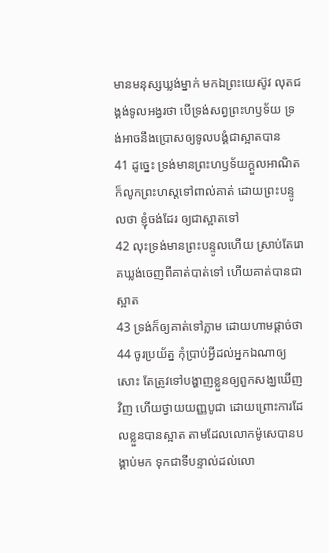មានមនុស្សឃ្លង់ម្នាក់ មកឯព្រះយេស៊ូវ លុតជង្គង់ទូលអង្វរថា បើទ្រង់សព្វព្រះហឫទ័យ ទ្រង់អាចនឹងប្រោសឲ្យទូលបង្គំជាស្អាតបាន
41 ដូច្នេះ ទ្រង់មានព្រះហឫទ័យក្តួលអាណិត ក៏លូកព្រះហស្តទៅពាល់គាត់ ដោយព្រះបន្ទូលថា ខ្ញុំចង់ដែរ ឲ្យជាស្អាតទៅ
42 លុះទ្រង់មានព្រះបន្ទូលហើយ ស្រាប់តែរោគឃ្លង់ចេញពីគាត់បាត់ទៅ ហើយគាត់បានជាស្អាត
43 ទ្រង់ក៏ឲ្យគាត់ទៅភ្លាម ដោយហាមផ្តាច់ថា
44 ចូរប្រយ័ត្ន កុំប្រាប់អ្វីដល់អ្នកឯណាឲ្យសោះ តែត្រូវទៅបង្ហាញខ្លួនឲ្យពួកសង្ឃឃើញវិញ ហើយថ្វាយយញ្ញបូជា ដោយព្រោះការដែលខ្លួនបានស្អាត តាមដែលលោកម៉ូសេបានបង្គាប់មក ទុកជាទីបន្ទាល់ដល់លោ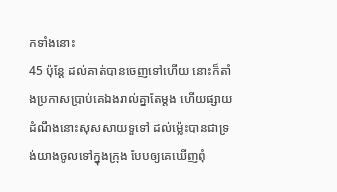កទាំងនោះ
45 ប៉ុន្តែ ដល់គាត់បានចេញទៅហើយ នោះក៏តាំងប្រកាសប្រាប់គេឯងរាល់គ្នាតែម្តង ហើយផ្សាយដំណឹងនោះសុសសាយទួទៅ ដល់ម៉្លេះបានជាទ្រង់យាងចូលទៅក្នុងក្រុង បែបឲ្យគេឃើញពុំ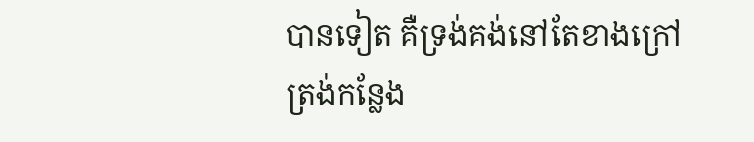បានទៀត គឺទ្រង់គង់នៅតែខាងក្រៅ ត្រង់កន្លែង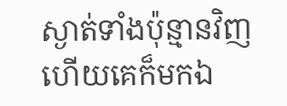ស្ងាត់ទាំងប៉ុន្មានវិញ ហើយគេក៏មកឯ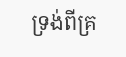ទ្រង់ពីគ្រ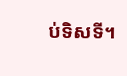ប់ទិសទី។